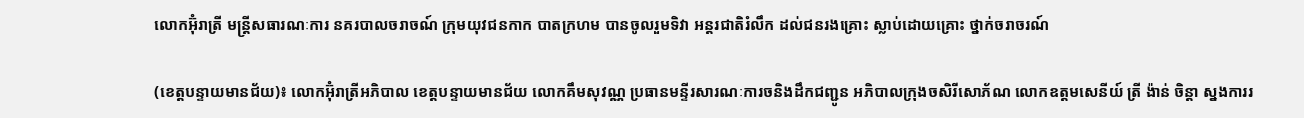លោកអ៊ុំរាត្រី មន្ត្រីសធារណៈការ នគរបាលចរាចណ៍ ក្រុមយុវជនកាក បាតក្រហម បានចូលរួមទិវា អន្តរជាតិរំលឹក ដល់ជនរងគ្រោះ ស្លាប់ដោយគ្រោះ ថ្នាក់ចរាចរណ៍

(ខេត្តបន្ទាយមានជ័យ)៖ លោកអ៊ុំរាត្រីអភិបាល ខេត្តបន្ទាយមានជ័យ លោកគឹមសុវណ្ណ ប្រធានមន្ទីរសារណៈការចនិងដឹកជញ្ជូន អភិបាលក្រុងចសិរីសោភ័ណ លោកឧត្តមសេនីយ៍ ត្រី ង៉ាន់ ចិន្តា ស្នងការរ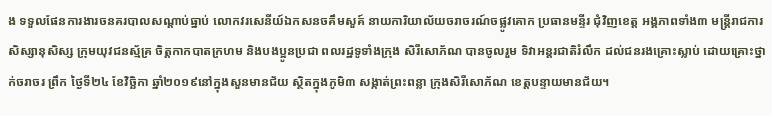ង ទទួលផែនការងារចនគរបាលសណ្តាប់ធ្នាប់ លោកវរសេនីយ៍ឯកសនចគឹមសួគ៍ នាយការិយាល័យចរាចរណ៍ចផ្លូវគោក ប្រធានមន្ទីរ ជុំវិញខេត្ត អង្គភាពទាំង៣ មន្ត្រីរាជការ សិស្សានុសិស្ស ក្រុមយុវជនស្ម័គ្រ ចិត្តកាកបាតក្រហម និងបងប្អូនប្រជា ពលរដ្ឋទូទាំងក្រុង សិរីសោភ័ណ បានចូលរួម ទិវាអន្តរជាតិរំលឹក ដល់ជនរងគ្រោះស្លាប់ ដោយគ្រោះថ្នាក់ចរាចរ ព្រឹក ថ្ងៃទី២៤ ខែវិច្ឆិកា ឆ្នាំ២០១៩នៅក្នុងសួនមានជ័យ ស្ថិតក្នុងភូមិ៣ សង្កាត់ព្រះពន្លា ក្រុងសិរីសោភ័ណ ខេត្តបន្ទាយមានជ័យ។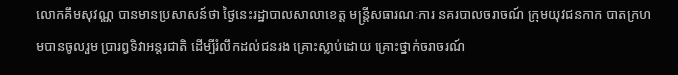លោកគឹមសុវណ្ណ បានមានប្រសាសន៍ថា ថ្ងៃនេះរដ្ឋាបាលសាលាខេត្ត មន្ត្រីសធារណៈការ នគរបាលចរាចណ៍ ក្រុមយុវជនកាក បាតក្រហមបានចូលរួម ប្រារព្វទិវាអន្តរជាតិ ដើម្បីរំលឹកដល់ជនរង គ្រោះស្លាប់ដោយ គ្រោះថ្នាក់ចរាចរណ៍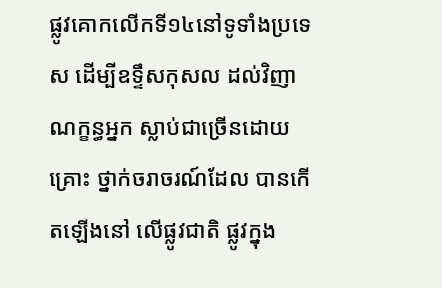ផ្លូវគោកលើកទី១៤នៅទូទាំងប្រទេស ដើម្បីឧទ្ទឹសកុសល ដល់វិញាណក្ខន្ធអ្នក ស្លាប់ជាច្រើនដោយគ្រោះ ថ្នាក់ចរាចរណ៍ដែល បានកើតឡើងនៅ លើផ្លូវជាតិ ផ្លូវក្នុង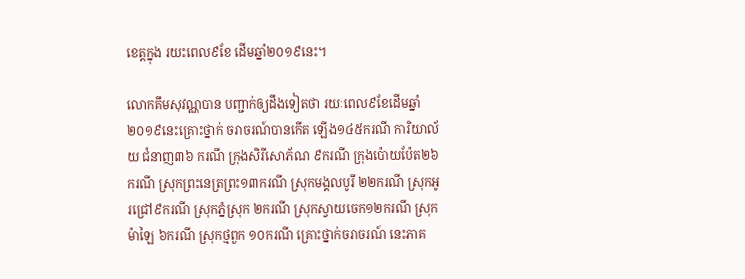ខេត្តក្នុង រយះពេល៩ខែ ដើមឆ្នាំ២០១៩នេះ។

លោកគឹមសុវណ្ណបាន បញ្ជាក់ឲ្យដឹងទៀតថា រយៈពេល៩ខែដើមឆ្នាំ ២០១៩នេះគ្រោះថ្នាក់ ចរាចរណ៍បានកើត ឡើង១៤៥ករណី ការិយាល័យ ជំនាញ៣៦ ករណី ក្រុងសិរីសោភ័ណ ៩ករណី ក្រុងប៉ោយប៉ែត២៦ករណី ស្រុកព្រះនេត្រព្រះ១៣ករណី ស្រុកមង្គលបូរី ២២ករណី ស្រុកអូរជ្រៅ៩ករណី ស្រុកភ្នំស្រុក ២ករណី ស្រុកស្វាយចេក១២ករណី ស្រុកម៉ាឡៃ ៦ករណី ស្រុកថ្មពួក ១០ករណី គ្រោះថ្នាក់ចរាចរណ៍ នេះភាគ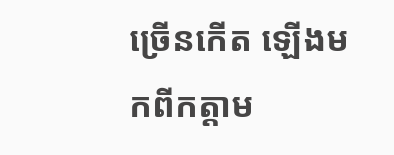ច្រើនកើត ឡើងមកពីកត្តាម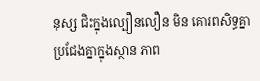នុស្ស ជិះក្នុងល្បឿនលឿន មិន គោរពសិទ្ធគ្នា ប្រជែងគ្នាក្នុងស្ថាន ភាព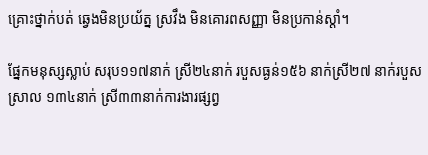គ្រោះថ្នាក់បត់ ឆ្វេងមិនប្រយ័ត្ន ស្រវឹង មិនគោរពសញ្ញា មិនប្រកាន់ស្តាំ។

ផ្នែកមនុស្សស្លាប់ សរុប១១៧នាក់ ស្រី២៤នាក់ របួសធ្ងន់១៥៦ នាក់ស្រី២៧ នាក់របួសស្រាល ១៣៤នាក់ ស្រី៣៣នាក់ការងារផ្សព្វ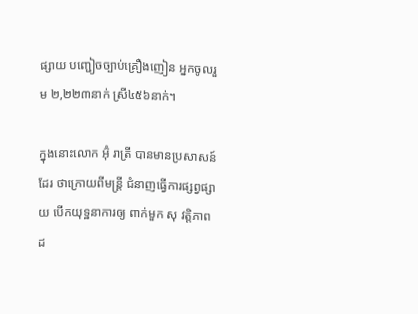ផ្សាយ បញ្ជៀចច្បាប់គ្រឿងញៀន អ្នកចូលរួម ២,២២៣នាក់ ស្រី៤៥៦នាក់។

ក្នុងនោះលោក អ៊ុំ រាត្រី បានមានប្រសាសន៍ដែរ ថាក្រោយពីមន្ត្រី ជំនាញធ្វើការផ្សព្វផ្សាយ បើកយុទ្ឋនាការឲ្យ ពាក់មួក សុ វត្តិភាព ដ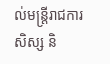ល់មន្ត្រីរាជការ សិស្ស និ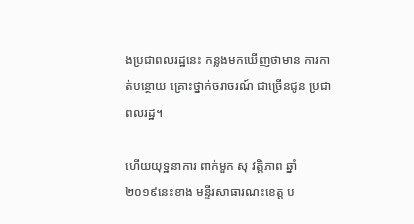ងប្រជាពលរដ្ឋនេះ កន្លងមកឃើញថាមាន ការកាត់បន្ថោយ គ្រោះថ្នាក់ចរាចរណ៍ ជាច្រើនជូន ប្រជាពលរដ្ឋ។

ហើយយុទ្ឋនាការ ពាក់មួក សុ វត្តិភាព ឆ្នាំ ២០១៩នេះខាង មន្ទីរសាធារណះខេត្ត ប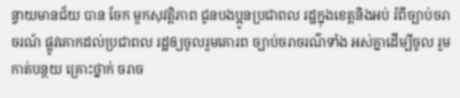ន្ទាយមានជ័យ បាន ចែក មួកសុវត្តិភាព ជូនបងប្អូនប្រជាពល រដ្ឋក្នុងខេត្តនិងអប់ រំពីច្បាប់ចរាចរណ៍ ផ្លូវគោកដល់ប្រជាពល រដ្ឋឲ្យចូលរួមគោរព ច្បាប់ចរាចរណ៌ទាំង អស់គ្នាដើម្បីចូល រួមកាត់បន្ថយ គ្រោះថ្នាក់ ចរាច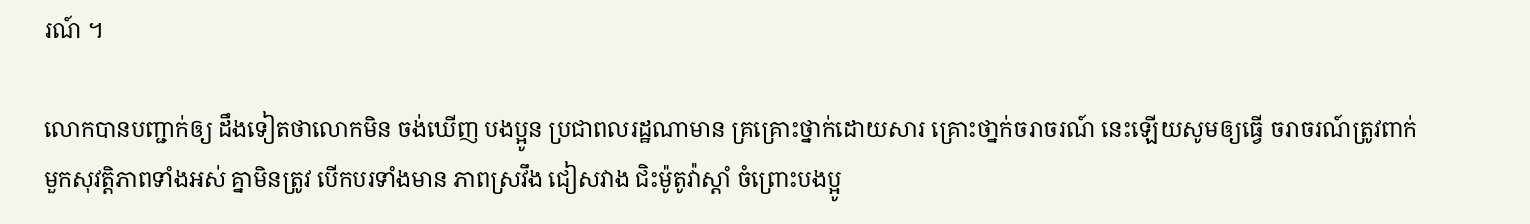រណ៍ ។

លោកបានបញ្ជាក់ឲ្យ ដឹងទៀតថាលោកមិន ចង់ឃើញ បងប្អូន ប្រជាពលរដ្ឋណាមាន គ្រគ្រោះថ្នាក់ដោយសារ គ្រោះថា្នក់ចរាចរណ៍ នេះឡើយសូមឲ្យធ្វើ ចរាចរណ៍ត្រូវពាក់ មួកសុវត្តិភាពទាំងអស់ គ្នាមិនត្រូវ បើកបរទាំងមាន ភាពស្រវឹង ជៀសវាង ជិះម៉ូតូវ៉ាស្តាំ ចំព្រោះបងប្អូ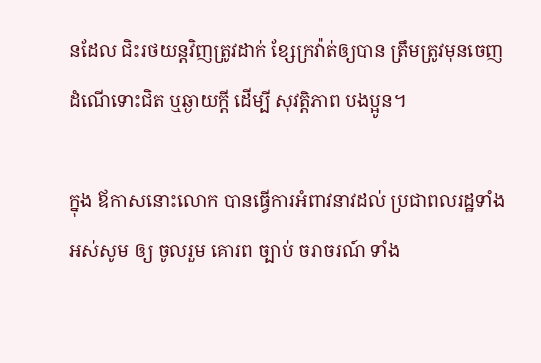នដែល ជិះរថយន្តវិញត្រូវដាក់ ខ្សែក្រវ៉ាត់ឲ្យបាន ត្រឹមត្រូវមុនចេញ ដំណើទោះជិត ឬឆ្ងាយក្តី ដើម្បី សុវត្តិភាព បងប្អូន។

ក្នុង ឪកាសនោះលោក បានធ្វើការអំពាវនាវដល់ ប្រជាពលរដ្ឋទាំង អស់សូម ឲ្យ ចូលរួម គោរព ច្បាប់ ចរាចរណ៍ ទាំង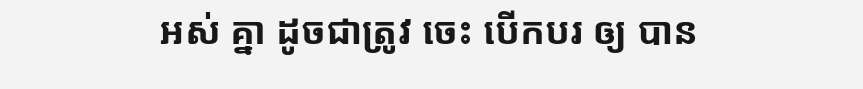អស់ គ្នា ដូចជាត្រូវ ចេះ បើកបរ ឲ្យ បាន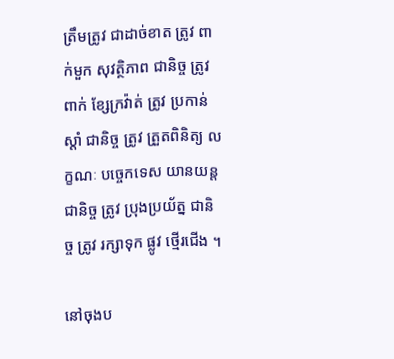ត្រឹមត្រូវ ជាដាច់ខាត ត្រូវ ពាក់មួក សុវត្ថិភាព ជានិច្ច ត្រូវ ពាក់ ខ្សែក្រវ៉ាត់ ត្រូវ ប្រកាន់ ស្តាំ ជានិច្ច ត្រូវ ត្រួតពិនិត្យ លក្ខណៈ បច្ចេកទេស យានយន្ត ជានិច្ច ត្រូវ ប្រុងប្រយ័ត្ន ជានិច្ច ត្រូវ រក្សាទុក ផ្លូវ ថ្មើរជើង ។

នៅចុងប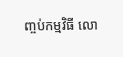ញ្ចប់កម្មវិធី លោ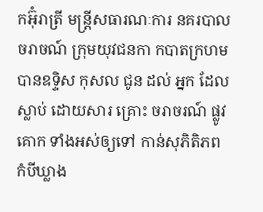កអ៊ុំរាត្រី មន្ត្រីសធារណៈការ នគរបាលចរាចណ៍ ក្រុមយុវជនកា កបាតក្រហម បានឧទ្ទិស កុសល ជូន ដល់ អ្នក ដែល ស្លាប់ ដោយសារ គ្រោះ ចរាចរណ៍ ផ្លូវគោក ទាំងអស់ឲ្យទៅ កាន់សុភិតិភព កំបីឃ្លាង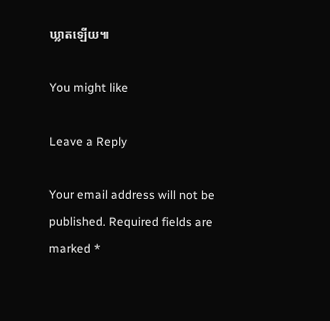ឃ្លាតឡើយ៕

You might like

Leave a Reply

Your email address will not be published. Required fields are marked *